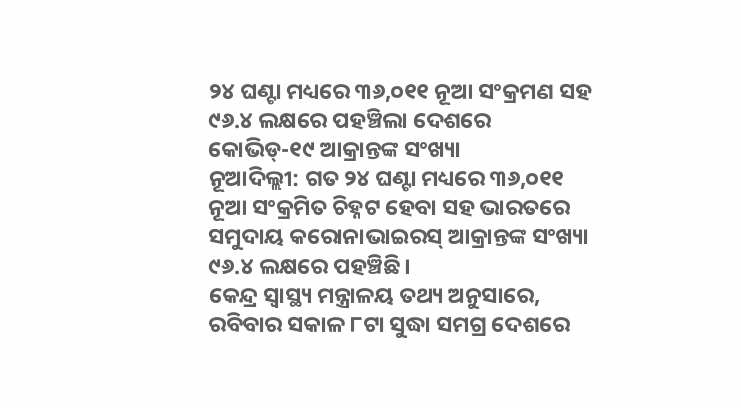୨୪ ଘଣ୍ଟା ମଧ୍ୟରେ ୩୬,୦୧୧ ନୂଆ ସଂକ୍ରମଣ ସହ ୯୬.୪ ଲକ୍ଷରେ ପହଞ୍ଚିଲା ଦେଶରେ କୋଭିଡ୍-୧୯ ଆକ୍ରାନ୍ତଙ୍କ ସଂଖ୍ୟା
ନୂଆଦିଲ୍ଲୀ: ଗତ ୨୪ ଘଣ୍ଟା ମଧ୍ୟରେ ୩୬,୦୧୧ ନୂଆ ସଂକ୍ରମିତ ଚିହ୍ନଟ ହେବା ସହ ଭାରତରେ ସମୁଦାୟ କରୋନାଭାଇରସ୍ ଆକ୍ରାନ୍ତଙ୍କ ସଂଖ୍ୟା ୯୬.୪ ଲକ୍ଷରେ ପହଞ୍ଚିଛି।
କେନ୍ଦ୍ର ସ୍ୱାସ୍ଥ୍ୟ ମନ୍ତ୍ରାଳୟ ତଥ୍ୟ ଅନୁସାରେ, ରବିବାର ସକାଳ ୮ଟା ସୁଦ୍ଧା ସମଗ୍ର ଦେଶରେ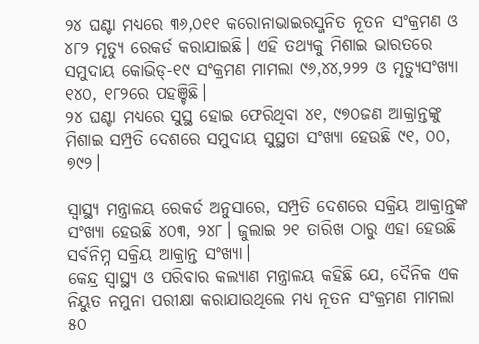୨୪ ଘଣ୍ଟା ମଧ୍ୟରେ ୩୬,୦୧୧ କରୋନାଭାଇରସ୍ଜନିତ ନୂତନ ସଂକ୍ରମଣ ଓ ୪୮୨ ମୃତ୍ୟୁ ରେକର୍ଡ କରାଯାଇଛି। ଏହି ତଥ୍ୟକୁ ମିଶାଇ ଭାରତରେ ସମୁଦାୟ କୋଭିଡ୍-୧୯ ସଂକ୍ରମଣ ମାମଲା ୯୬,୪୪,୨୨୨ ଓ ମୃତ୍ୟୁସଂଖ୍ୟା ୧୪୦, ୧୮୨ରେ ପହଞ୍ଚିଛି।
୨୪ ଘଣ୍ଟା ମଧ୍ୟରେ ସୁସ୍ଥ ହୋଇ ଫେରିଥିବା ୪୧, ୯୭୦ଜଣ ଆକ୍ରାନ୍ତଙ୍କୁ ମିଶାଇ ସମ୍ପ୍ରତି ଦେଶରେ ସମୁଦାୟ ସୁସ୍ଥତା ସଂଖ୍ୟା ହେଉଛି ୯୧, ୦୦, ୭୯୨।

ସ୍ୱାସ୍ଥ୍ୟ ମନ୍ତ୍ରାଳୟ ରେକର୍ଡ ଅନୁସାରେ, ସମ୍ପ୍ରତି ଦେଶରେ ସକ୍ରିୟ ଆକ୍ରାନ୍ତଙ୍କ ସଂଖ୍ୟା ହେଉଛି ୪୦୩, ୨୪୮। ଜୁଲାଇ ୨୧ ତାରିଖ ଠାରୁ ଏହା ହେଉଛି ସର୍ବନିମ୍ନ ସକ୍ରିୟ ଆକ୍ରାନ୍ତ ସଂଖ୍ୟା।
କେନ୍ଦ୍ର ସ୍ୱାସ୍ଥ୍ୟ ଓ ପରିବାର କଲ୍ୟାଣ ମନ୍ତ୍ରାଳୟ କହିଛି ଯେ, ଦୈନିକ ଏକ ନିୟୁତ ନମୁନା ପରୀକ୍ଷା କରାଯାଉଥିଲେ ମଧ୍ୟ ନୂତନ ସଂକ୍ରମଣ ମାମଲା ୫୦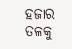ହଜାର ତଳକୁ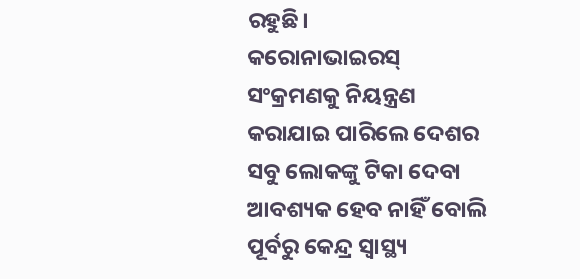ରହୁଛି।
କରୋନାଭାଇରସ୍ ସଂକ୍ରମଣକୁ ନିୟନ୍ତ୍ରଣ କରାଯାଇ ପାରିଲେ ଦେଶର ସବୁ ଲୋକଙ୍କୁ ଟିକା ଦେବା ଆବଶ୍ୟକ ହେବ ନାହିଁ ବୋଲି ପୂର୍ବରୁ କେନ୍ଦ୍ର ସ୍ୱାସ୍ଥ୍ୟ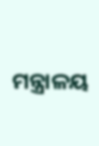ମନ୍ତ୍ରାଳୟ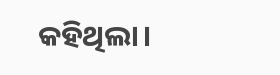କହିଥିଲା।